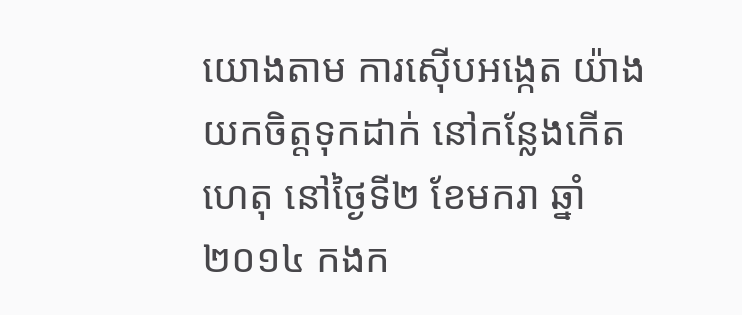យោងតាម ការស៊ើបអង្កេត យ៉ាងយកចិត្តទុកដាក់ នៅកន្លែងកើតហេតុ នៅថ្ងៃទី២ ខែមករា ឆ្នាំ២០១៤ កងក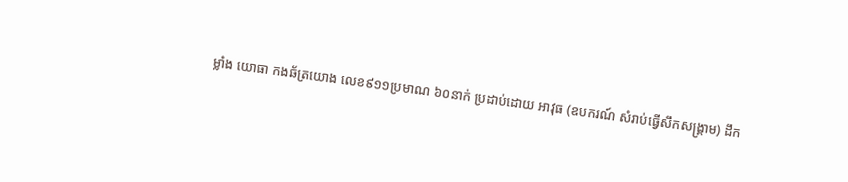ម្លាំង យោធា កងឆ័ត្រយោង លេខ៩១១ប្រមាណ ៦០នាក់ ប្រដាប់ដោយ អាវុធ (ឧបករណ៍ សំរាប់ធ្វើសឹកសង្គ្រាម) ដឹក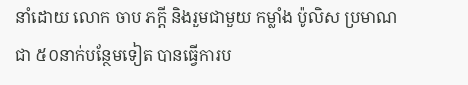នាំដោយ លោក ចាប ភក្ដី និងរួមជាមួយ កម្លាំង ប៉ូលិស ប្រមាណជា ៥០នាក់បន្ថែមទៀត បានធ្វើការប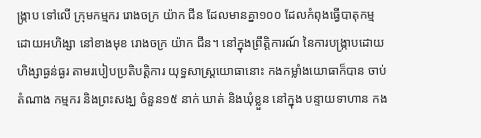ង្រ្កាប ទៅលើ ក្រុមកម្មករ រោងចក្រ យ៉ាក ជីន ដែលមានគ្នា១០០ ដែលកំពុងធ្វើបាតុកម្ម ដោយអហិង្សា នៅខាងមុខ រោងចក្រ យ៉ាក ជីន។ នៅក្នុងព្រឹត្តិការណ៍ នៃការបង្រ្កាបដោយហិង្សាធ្ងន់ធ្ងរ តាមរបៀបប្រតិបត្តិការ យុទ្ធសាស្រ្តយោធានោះ កងកម្លាំងយោធាក៏បាន ចាប់តំណាង កម្មករ និងព្រះសង្ឃ ចំនួន១៥ នាក់ ឃាត់ និងឃុំខ្លួន នៅក្នុង បន្ទាយទាហាន កង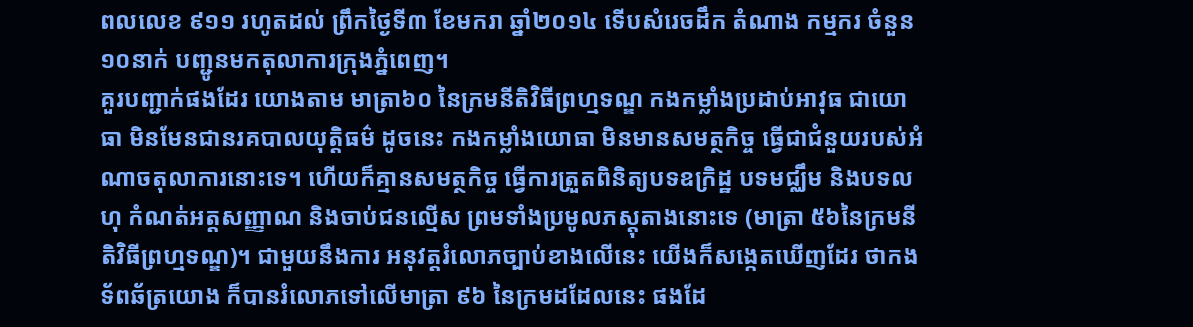ពលលេខ ៩១១ រហូតដល់ ព្រឹកថ្ងៃទី៣ ខែមករា ឆ្នាំ២០១៤ ទើបសំរេចដឹក តំណាង កម្មករ ចំនួន ១០នាក់ បញ្ជូនមកតុលាការក្រុងភ្នំពេញ។
គួរបញ្ជាក់ផងដែរ យោងតាម មាត្រា៦០ នៃក្រមនីតិវិធីព្រហ្មទណ្ឌ កងកម្លាំងប្រដាប់អាវុធ ជាយោធា មិនមែនជានរគបាលយុត្តិធម៌ ដូចនេះ កងកម្លាំងយោធា មិនមានសមត្ថកិច្ច ធ្វើជាជំនួយរបស់អំណាចតុលាការនោះទេ។ ហើយក៏គ្មានសមត្ថកិច្ច ធ្វើការត្រួតពិនិត្យបទឧក្រិដ្ឋ បទមជ្ឈឹម និងបទលហុ កំណត់អត្តសញ្ញាណ និងចាប់ជនល្មើស ព្រមទាំងប្រមូលភស្ដុតាងនោះទេ (មាត្រា ៥៦នៃក្រមនីតិវិធីព្រហ្មទណ្ឌ)។ ជាមួយនឹងការ អនុវត្តរំលោភច្បាប់ខាងលើនេះ យើងក៏សង្កេតឃើញដែរ ថាកងទ័ពឆ័ត្រយោង ក៏បានរំលោភទៅលើមាត្រា ៩៦ នៃក្រមដដែលនេះ ផងដែ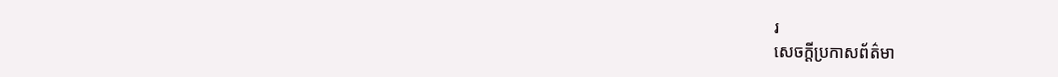រ
សេចក្ដីប្រកាសព័ត៌មា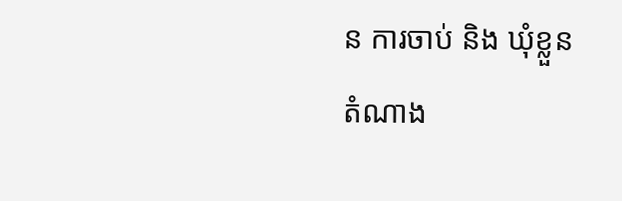ន ការចាប់ និង ឃុំខ្លួន តំណាង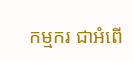កម្មករ ជាអំពើ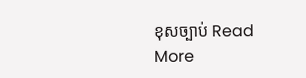ខុសច្បាប់ Read More